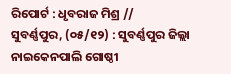ରିପୋର୍ଟ : ଧୃବରାଜ ମିଶ୍ର //
ସୁବର୍ଣ୍ଣପୁର, (୦୫/୧୨) : ସୁବର୍ଣ୍ଣପୁର ଜିଲ୍ଲା ନାଇକେନପାଲି ଗୋଷ୍ଠୀ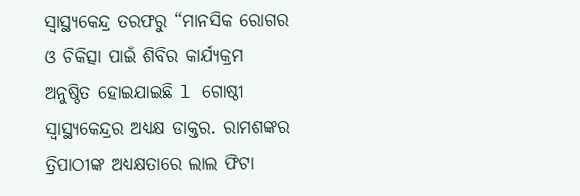ସ୍ୱାସ୍ଥ୍ୟକେନ୍ଦ୍ର ତରଫରୁ “ମାନସିକ ରୋଗର ଓ ଚିକିତ୍ସା ପାଇଁ ଶିବିର କାର୍ଯ୍ୟକ୍ରମ ଅନୁଷ୍ଠିତ ହୋଇଯାଇଛି l ଗୋଷ୍ଠୀ ସ୍ୱାସ୍ଥ୍ୟକେନ୍ଦ୍ରର ଅଧ୍ୟକ୍ଷ ଡାକ୍ତର. ରାମଶଙ୍କର ତ୍ରିପାଠୀଙ୍କ ଅଧ୍ୟକ୍ଷତାରେ ଲାଲ ଫିଟା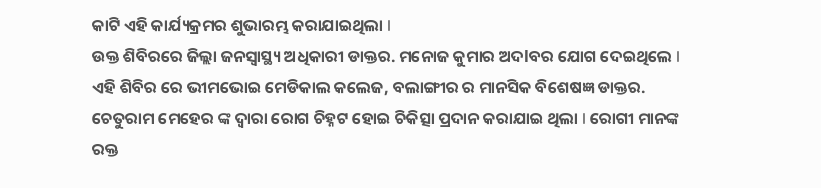କାଟି ଏହି କାର୍ଯ୍ୟକ୍ରମର ଶୁଭାରମ୍ଭ କରାଯାଇଥିଲା l
ଉକ୍ତ ଶିବିରରେ ଜିଲ୍ଲା ଜନସ୍ୱାସ୍ଥ୍ୟ ଅଧିକାରୀ ଡାକ୍ତର. ମନୋଜ କୁମାର ଅଦlବର ଯୋଗ ଦେଇଥିଲେ l ଏହି ଶିବିର ରେ ଭୀମଭୋଇ ମେଡିକାଲ କଲେଜ, ବଲାଙ୍ଗୀର ର ମାନସିକ ବିଶେଷଜ୍ଞ ଡାକ୍ତର. ଚେତୁରାମ ମେହେର ଙ୍କ ଦ୍ଵାରା ରୋଗ ଚିହ୍ନଟ ହୋଇ ଚିକିତ୍ସା ପ୍ରଦାନ କରାଯାଇ ଥିଲା l ରୋଗୀ ମାନଙ୍କ ରକ୍ତ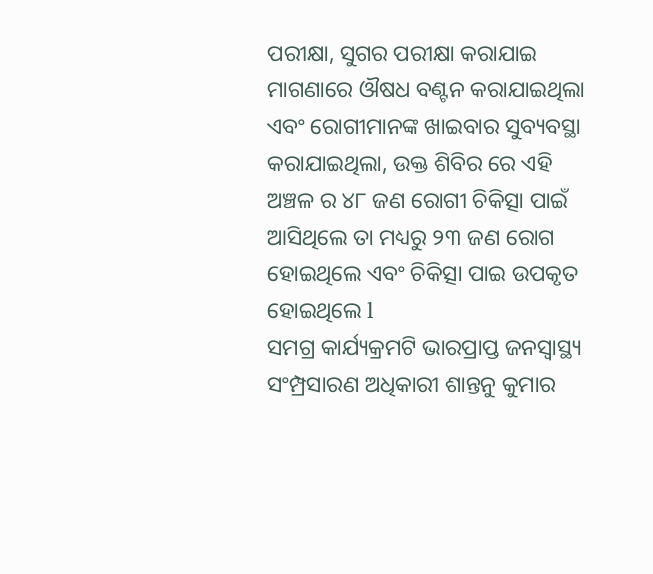ପରୀକ୍ଷା, ସୁଗର ପରୀକ୍ଷା କରାଯାଇ ମାଗଣାରେ ଔଷଧ ବଣ୍ଟନ କରାଯାଇଥିଲା ଏବଂ ରୋଗୀମାନଙ୍କ ଖାଇବାର ସୁବ୍ୟବସ୍ଥା କରାଯାଇଥିଲା, ଉକ୍ତ ଶିବିର ରେ ଏହି ଅଞ୍ଚଳ ର ୪୮ ଜଣ ରୋଗୀ ଚିକିତ୍ସା ପାଇଁ ଆସିଥିଲେ ତା ମଧ୍ୟରୁ ୨୩ ଜଣ ରୋଗ ହୋଇଥିଲେ ଏବଂ ଚିକିତ୍ସା ପାଇ ଉପକୃତ ହୋଇଥିଲେ l
ସମଗ୍ର କାର୍ଯ୍ୟକ୍ରମଟି ଭାରପ୍ରାପ୍ତ ଜନସ୍ୱାସ୍ଥ୍ୟ ସଂମ୍ପ୍ରସାରଣ ଅଧିକାରୀ ଶାନ୍ତନୁ କୁମାର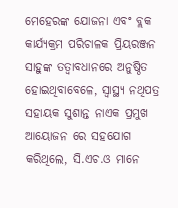ମେହେରଙ୍କ ଯୋଜନା ଏବଂ ବ୍ଲକ କାର୍ଯ୍ୟକ୍ରମ ପରିଚାଳକ ପ୍ରିୟରଞ୍ଜନ ସାହୁଙ୍କ ତତ୍ଵାବଧାନରେ ଅନୁଷ୍ଠିତ ହୋଇଥିବାବେଳେ, ସ୍ୱାସ୍ଥ୍ୟ ନଥିପତ୍ର ସହାୟକ ସୁଶାନ୍ତ ନାଏକ ପ୍ରମୁଖ ଆୟୋଜନ ରେ ସହଯୋଗ କରିଥିଲେ, ସି.ଏଚ.ଓ ମାନେ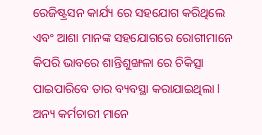ରେଜିଷ୍ଟ୍ରସନ କାର୍ଯ୍ୟ ରେ ସହଯୋଗ କରିଥିଲେ ଏବଂ ଆଶା ମାନଙ୍କ ସହଯୋଗରେ ରୋଗୀମାନେ କିପରି ଭାବରେ ଶାନ୍ତିଶୁଙ୍ଖଳା ରେ ଚିକିତ୍ସା ପାଇପାରିବେ ତାର ବ୍ୟବସ୍ଥା କରାଯାଇଥିଲା l ଅନ୍ୟ କର୍ମଚାରୀ ମାନେ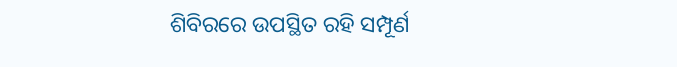ଶିବିରରେ ଉପସ୍ଥିତ ରହି ସମ୍ପୂର୍ଣ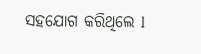ସହଯୋଗ କରିଥିଲେ l